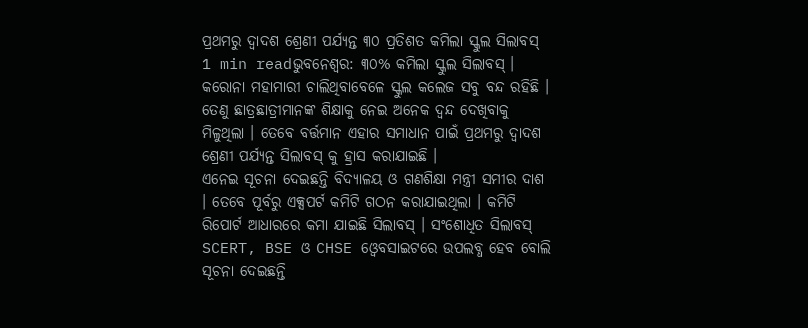ପ୍ରଥମରୁ ଦ୍ୱାଦଶ ଶ୍ରେଣୀ ପର୍ଯ୍ୟନ୍ତ ୩୦ ପ୍ରତିଶତ କମିଲା ସ୍କୁଲ ସିଲାବସ୍
1 min readଭୁବନେଶ୍ୱର: ୩୦% କମିଲା ସ୍କୁଲ ସିଲାବସ୍ । କରୋନା ମହାମାରୀ ଚାଲିଥିବାବେଳେ ସ୍କୁଲ କଲେଜ ସବୁ ବନ୍ଦ ରହିଛି । ତେଣୁ ଛାତ୍ରଛାତ୍ରୀମାନଙ୍କ ଶିକ୍ଷାକୁ ନେଇ ଅନେକ ଦ୍ୱନ୍ଦ ଦେଖିବାକୁ ମିଳୁଥିଲା । ତେବେ ବର୍ତ୍ତମାନ ଏହାର ସମାଧାନ ପାଇଁ ପ୍ରଥମରୁ ଦ୍ୱାଦଶ ଶ୍ରେଣୀ ପର୍ଯ୍ୟନ୍ତ ସିଲାବସ୍ କୁ ହ୍ରାସ କରାଯାଇଛି ।
ଏନେଇ ସୂଚନା ଦେଇଛନ୍ତି ବିଦ୍ୟାଳୟ ଓ ଗଣଶିକ୍ଷା ମନ୍ତ୍ରୀ ସମୀର ଦାଶ । ତେବେ ପୂର୍ବରୁ ଏକ୍ସପର୍ଟ କମିଟି ଗଠନ କରାଯାଇଥିଲା । କମିଟି ରିପୋର୍ଟ ଆଧାରରେ କମା ଯାଇଛି ସିଲାବସ୍ । ସଂଶୋଧିତ ସିଲାବସ୍ SCERT, BSE ଓ CHSE ଓ୍ୱେବସାଇଟରେ ଉପଲବ୍ଧ ହେବ ବୋଲି ସୂଚନା ଦେଇଛନ୍ତି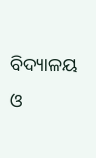ବିଦ୍ୟାଳୟ ଓ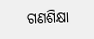ଗଣଶିକ୍ଷା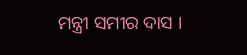ମନ୍ତ୍ରୀ ସମୀର ଦାସ ।